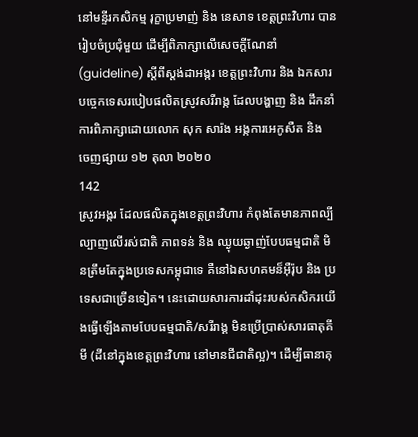នៅមន្ទីរកសិកម្ម រុក្ខាប្រមាញ់ និង នេសាទ ខេត្តព្រះវិហារ បានរៀបចំប្រជុំមួយ ដើម្បីពិភាក្សាលើសេចក្តីណែនាំ (guideline) ស្តីពីស្តង់ដាអង្ករ ខេត្តព្រះវិហារ និង ឯកសារបច្ចេកទេសរបៀបផលិតស្រូវសរីរាង្ក ដែលបង្ហាញ និង ដឹកនាំការពិភាក្សាដោយលោក សុក សារ៉ង អង្កការអេកូសឺត និង
ចេញផ្សាយ ១២ តុលា ២០២០
142
ស្រូវអង្ករ ដែលផលិតក្នុងខេត្តព្រះវិហារ កំពុងតែមានភាពល្បីល្បាញលើរស់ជាតិ ភាពទន់ និង ឈ្ងុយឆ្ងាញ់បែបធម្មជាតិ មិនត្រឹមតែក្នុងប្រទេសកម្ពុជាទេ គឺនៅឯសហគមន៏អ៊ឺរ៉ុប និង ប្រទេសជាច្រើនទៀត។ នេះដោយសារការដាំដុះរបស់កសិករយើងធ្វើឡើងតាមបែបធម្មជាតិ/សរីរាង្គ មិនប្រើប្រាស់សារធាតុគីមី (ដីនៅក្នុងខេត្តព្រះវិហារ នៅមានជីជាតិល្អ)។ ដើម្បីធានាគុ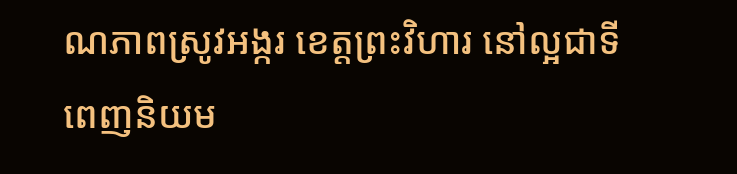ណភាពស្រូវអង្ករ ខេត្តព្រះវិហារ នៅល្អជាទីពេញនិយម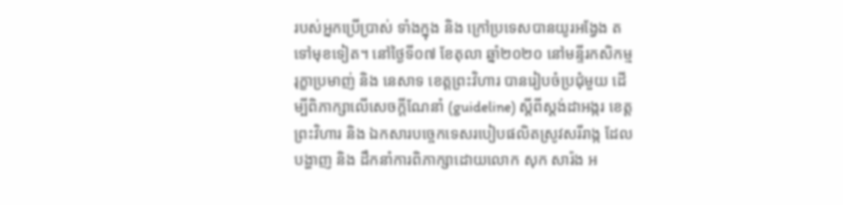របស់អ្នកប្រើប្រាស់ ទាំងក្នុង និង ក្រៅប្រទេសបានយូរអង្វែង តទៅមុខទៀត។ នៅថ្ងៃទី០៧ ខែតុលា ឆ្នាំ២០២០ នៅមន្ទីរកសិកម្ម រុក្ខាប្រមាញ់ និង នេសាទ ខេត្តព្រះវិហារ បានរៀបចំប្រជុំមួយ ដើម្បីពិភាក្សាលើសេចក្តីណែនាំ (guideline) ស្តីពីស្តង់ដាអង្ករ ខេត្តព្រះវិហារ និង ឯកសារបច្ចេកទេសរបៀបផលិតស្រូវសរីរាង្ក ដែលបង្ហាញ និង ដឹកនាំការពិភាក្សាដោយលោក សុក សារ៉ង អ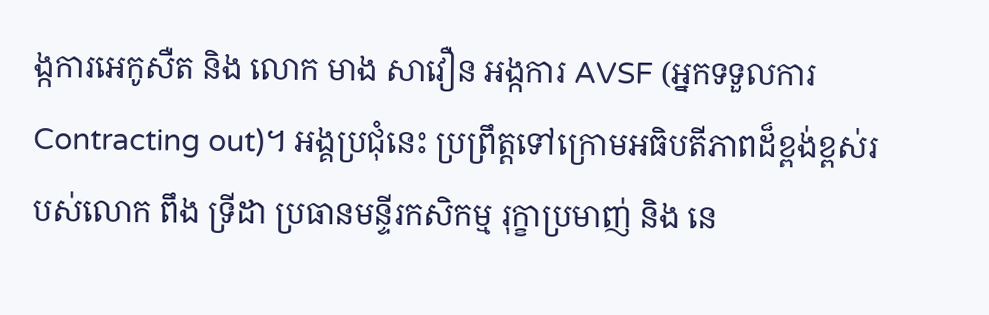ង្កការអេកូសឺត និង លោក មាង សាវឿន អង្កការ AVSF (អ្នកទទួលការ Contracting out)។ អង្គប្រជុំនេះ ប្រព្រឹត្តទៅក្រោមអធិបតីភាពដ៏ខ្ពង់ខ្ពស់របស់លោក ពឹង ទ្រីដា ប្រធានមន្ទីរកសិកម្ម រុក្ខាប្រមាញ់ និង នេ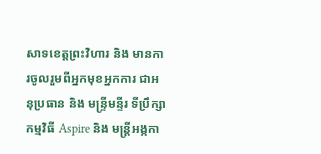សាទខេត្តព្រះវិហារ និង មានការចូលរួមពីអ្នកមុខអ្នកការ ជាអនុប្រធាន និង មន្រ្ទីមន្ទីរ ទីប្រឹក្សាកម្មវិធី Aspire និង មន្រ្តីអង្កកា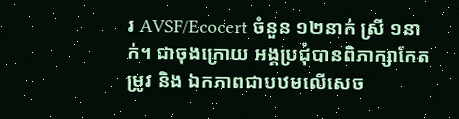រ AVSF/Ecocert ចំនួន ១២នាក់ ស្រី ១នាក់។ ជាចុងក្រោយ អង្គប្រជុំបានពិភាក្សាកែតម្រូវ និង ឯកភាពជាបឋមលើសេច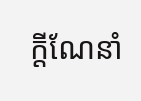ក្តីណែនាំ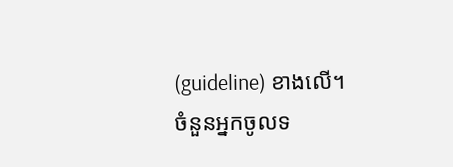(guideline) ខាងលើ។
ចំនួនអ្នកចូលទ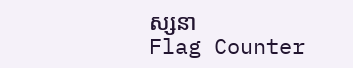ស្សនា
Flag Counter